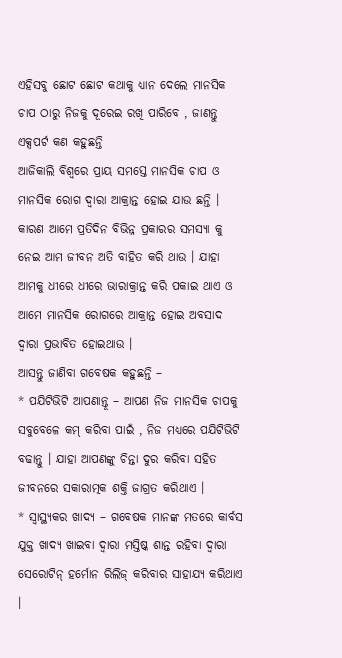ଏହିସବୁ ଛୋଟ ଛୋଟ କଥାକୁ ଧ୍ୟାନ ଦେଲେ ମାନସିକ ଚାପ ଠାରୁ ନିଜକୁ ଦୂରେଇ ରଖି ପାରିବେ , ଜାଣନ୍ତୁ ଏକ୍ସପର୍ଟ କଣ କହୁଛନ୍ତି
ଆଜିକାଲି ବିଶ୍ବରେ ପ୍ରାୟ ସମସ୍ତେ ମାନସିକ ଚାପ ଓ ମାନସିକ ରୋଗ ଦ୍ଵାରା ଆକ୍ରାନ୍ତ ହୋଇ ଯାଉ ଛନ୍ତି । କାରଣ ଆମେ ପ୍ରତିଦିନ ବିଭିନ୍ନ ପ୍ରକାରର ସମସ୍ୟା କୁ ନେଇ ଆମ ଜୀବନ ଅତି ବାହିତ କରି ଥାଉ । ଯାହା ଆମକୁ ଧୀରେ ଧୀରେ ଭାରାକ୍ରାନ୍ତ କରି ପକାଇ ଥାଏ ଓ ଆମେ ମାନସିକ ରୋଗରେ ଆକ୍ରାନ୍ତ ହୋଇ ଅବସାଦ ଦ୍ଵାରା ପ୍ରଭାବିତ ହୋଇଥାଉ ।
ଆସନ୍ତୁ ଜାଣିବା ଗବେଷକ କହୁଛନ୍ତି –
* ପଯିଟିଭିଟି ଆପଣାନ୍ତୂ – ଆପଣ ନିଜ ମାନସିକ ଚାପକୁ ସବୁବେଳେ କମ୍ କରିବା ପାଇଁ , ନିଜ ମଧ୍ୟରେ ପଯିଟିଭିଟି ବଢାନ୍ତୁ । ଯାହା ଆପଣଙ୍କୁ ଚିନ୍ତା ଦୁର କରିବା ସହିତ ଜୀବନରେ ସକାରାତ୍ମକ ଶକ୍ତି ଜାଗ୍ରତ କରିଥାଏ ।
* ସ୍ୱାସ୍ଥ୍ୟକର ଖାଦ୍ୟ – ଗବେଷକ ମାନଙ୍କ ମତରେ କାର୍ବସ ଯୁକ୍ତ ଖାଦ୍ୟ ଖାଇବା ଦ୍ବାରା ମସ୍ତିଷ୍କ ଶାନ୍ତ ରହିବା ଦ୍ୱାରା ସେରୋଟିନ୍ ହର୍ମୋନ ରିଲିଜ୍ କରିବାର ସାହାଯ୍ୟ କରିଥାଏ ।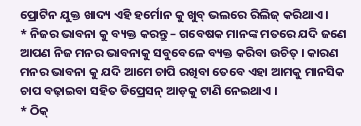ପ୍ରୋଟିନ ଯୁକ୍ତ ଖାଦ୍ୟ ଏହି ହର୍ମୋନ କୁ ଖୁବ୍ ଭଲରେ ରିଲିଜ୍ କରିଥାଏ ।
* ନିଜର ଭାବନା କୁ ବ୍ୟକ୍ତ କରନ୍ତୁ – ଗବେଷକ ମାନଙ୍କ ମତରେ ଯଦି ଜଣେ ଆପଣ ନିଜ ମନର ଭାବନାକୁ ସବୁବେଳେ ବ୍ୟକ୍ତ କରିବା ଉଚିତ୍ । କାରଣ ମନର ଭାବନା କୁ ଯଦି ଆମେ ଚାପି ରଖିବା ତେବେ ଏହା ଆମକୁ ମାନସିକ ଚାପ ବଢ଼ାଇବା ସହିତ ଡିପ୍ରେସନ୍ ଆଡ଼କୁ ଟାଣି ନେଇଥାଏ ।
* ଠିକ୍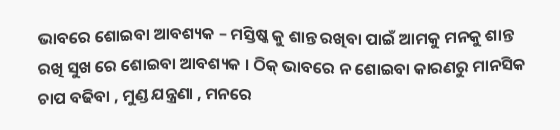ଭାବରେ ଶୋଇବା ଆବଶ୍ୟକ – ମସ୍ତିଷ୍କ କୁ ଶାନ୍ତ ରଖିବା ପାଇଁ ଆମକୁ ମନକୁ ଶାନ୍ତ ରଖି ସୁଖ ରେ ଶୋଇବା ଆବଶ୍ୟକ । ଠିକ୍ ଭାବରେ ନ ଶୋଇବା କାରଣରୁ ମାନସିକ ଚାପ ବଢିବା , ମୁଣ୍ଡ ଯନ୍ତ୍ରଣା , ମନରେ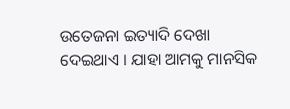ଉତେଜନା ଇତ୍ୟାଦି ଦେଖା ଦେଇଥାଏ । ଯାହା ଆମକୁ ମାନସିକ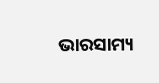ଭାରସାମ୍ୟ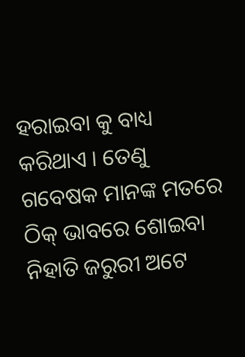ହରାଇବା କୁ ବାଧ୍ୟ କରିଥାଏ । ତେଣୁ ଗବେଷକ ମାନଙ୍କ ମତରେ ଠିକ୍ ଭାବରେ ଶୋଇବା ନିହାତି ଜରୁରୀ ଅଟେ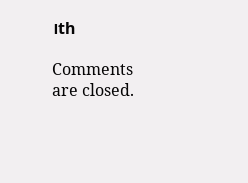।th

Comments are closed.